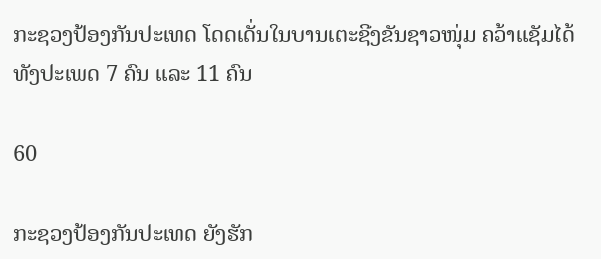ກະຊວງປ້ອງກັນປະເທດ ໂດດເດັ່ນໃນບານເຕະຊີງຂັນຊາວໜຸ່ມ ຄວ້າແຊັມໄດ້ທັງປະເພດ 7 ຄົນ ແລະ 11 ຄົນ

60

ກະຊວງປ້ອງກັນປະເທດ ຍັງຮັກ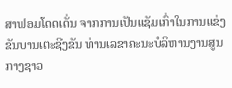ສາຟອມໂດດເດັ່ນ ຈາກການເປັນແຊັມເກົ່າໃນການແຂ່ງຂັນບານເຕະຊີງຂັນ ທ່ານເລຂາຄະນະບໍລິຫານງານສູນກາງຊາວ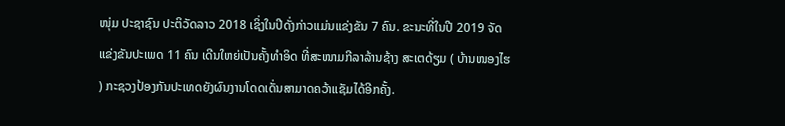ໜຸ່ມ ປະຊາຊົນ ປະຕິວັດລາວ 2018 ເຊິ່ງໃນປີດັ່ງກ່າວແມ່ນແຂ່ງຂັນ 7 ຄົນ. ຂະນະທີ່ໃນປີ 2019 ຈັດແຂ່ງຂັນປະເພດ 11 ຄົນ ເດີນໃຫຍ່ເປັນຄັ້ງທໍາອິດ ທີ່ສະໜາມກີລາລ້ານຊ້າງ ສະເຕດ້ຽມ ( ບ້ານໜອງໄຮ ) ກະຊວງປ້ອງກັນປະເທດຍັງຜົນງານໂດດເດັ່ນສາມາດຄວ້າແຊັມໄດ້ອີກຄັ້ງ.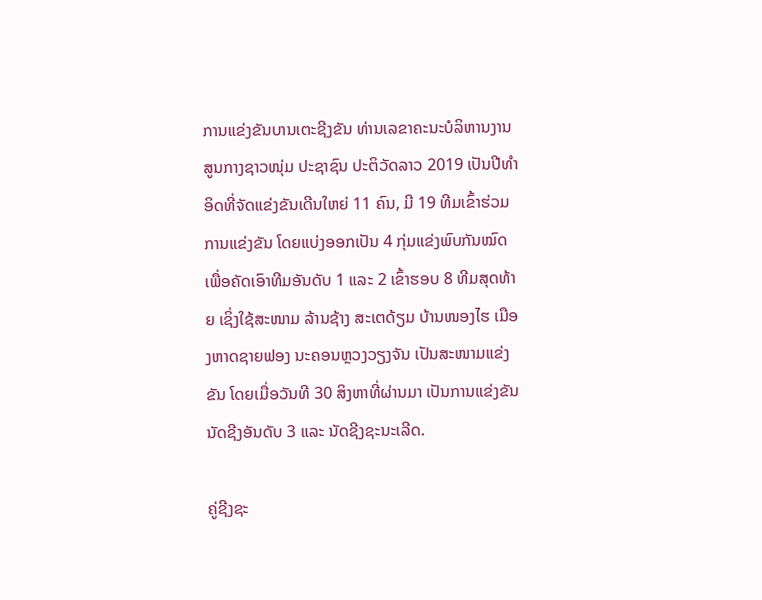ການແຂ່ງຂັນບານເຕະຊີງຂັນ ທ່ານເລຂາຄະນະບໍລິຫານງານສູນກາງຊາວໜຸ່ມ ປະຊາຊົນ ປະຕິວັດລາວ 2019 ເປັນປີທໍາອິດທີ່ຈັດແຂ່ງຂັນເດີນໃຫຍ່ 11 ຄົນ, ມີ 19 ທີມເຂົ້າຮ່ວມການແຂ່ງຂັນ ໂດຍແບ່ງອອກເປັນ 4 ກຸ່ມແຂ່ງພົບກັນໝົດ ເພື່ອຄັດເອົາທີມອັນດັບ 1 ແລະ 2 ເຂົ້າຮອບ 8 ທີມສຸດທ້າຍ ເຊິ່ງໃຊ້ສະໜາມ ລ້ານຊ້າງ ສະເຕດ້ຽມ ບ້ານໜອງໄຮ ເມືອງຫາດຊາຍຟອງ ນະຄອນຫຼວງວຽງຈັນ ເປັນສະໜາມແຂ່ງຂັນ ໂດຍເມື່ອວັນທີ 30 ສິງຫາທີ່ຜ່ານມາ ເປັນການແຂ່ງຂັນນັດຊີງອັນດັບ 3 ແລະ ນັດຊີງຊະນະເລີດ.

ຄູ່ຊີງຊະ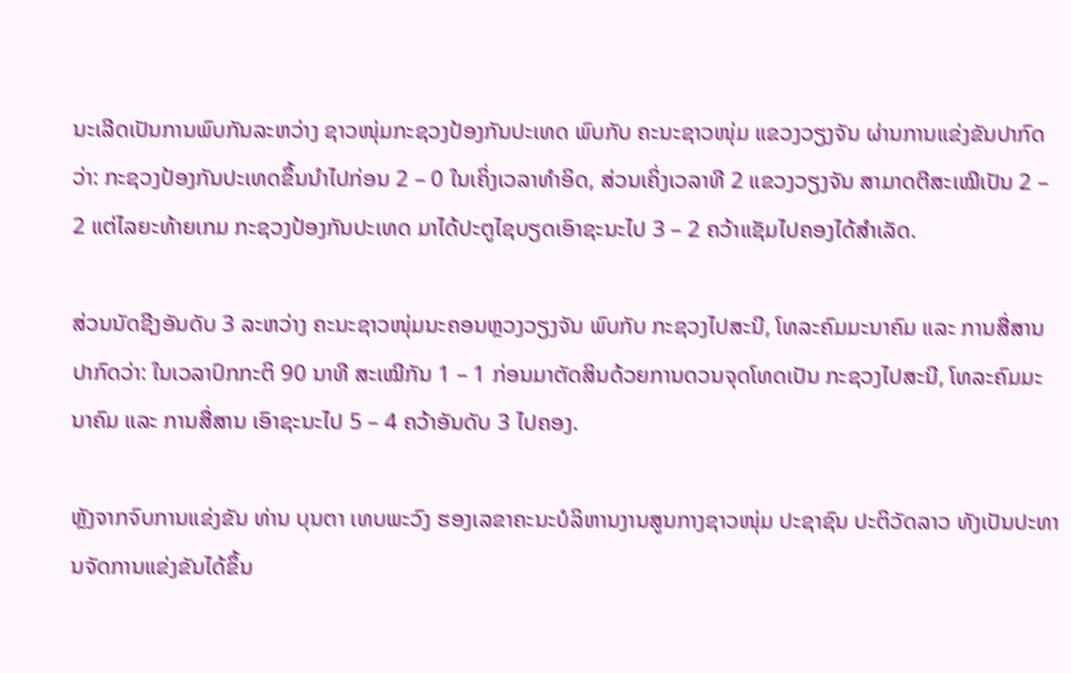ນະເລີດເປັນການພົບກັນລະຫວ່າງ ຊາວໜຸ່ມກະຊວງປ້ອງກັນປະເທດ ພົບກັບ ຄະນະຊາວໜຸ່ມ ແຂວງວຽງຈັນ ຜ່ານການແຂ່ງຂັນປາກົດວ່າ: ກະຊວງປ້ອງກັນປະເທດຂຶ້ນນໍາໄປກ່ອນ 2 – 0 ໃນເຄິ່ງເວລາທໍາອິດ, ສ່ວນເຄິ່ງເວລາທີ 2 ແຂວງວຽງຈັນ ສາມາດຕີສະເໝີເປັນ 2 – 2 ແຕ່ໄລຍະທ້າຍເກມ ກະຊວງປ້ອງກັນປະເທດ ມາໄດ້ປະຕູໄຊບຽດເອົາຊະນະໄປ 3 – 2 ຄວ້າແຊັມໄປຄອງໄດ້ສໍາເລັດ.

ສ່ວນນັດຊີງອັນດັບ 3 ລະຫວ່າງ ຄະນະຊາວໜຸ່ມນະຄອນຫຼວງວຽງຈັນ ພົບກັບ ກະຊວງໄປສະນີ, ໂທລະຄົມມະນາຄົມ ແລະ ການສື່ສານ ປາກົດວ່າ: ໃນເວລາປົກກະຕິ 90 ນາທີ ສະເໝີກັນ 1 – 1 ກ່ອນມາຕັດສິນດ້ວຍການດວນຈຸດໂທດເປັນ ກະຊວງໄປສະນີ, ໂທລະຄົມມະນາຄົມ ແລະ ການສື່ສານ ເອົາຊະນະໄປ 5 – 4 ຄວ້າອັນດັບ 3 ໄປຄອງ.

ຫຼັງຈາກຈົບການແຂ່ງຂັນ ທ່ານ ບຸນຕາ ເທບພະວົງ ຮອງເລຂາຄະນະບໍລິຫານງານສູນກາງຊາວໜຸ່ມ ປະຊາຊົນ ປະຕິວັດລາວ ທັງເປັນປະທານຈັດການແຂ່ງຂັນໄດ້ຂຶ້ນ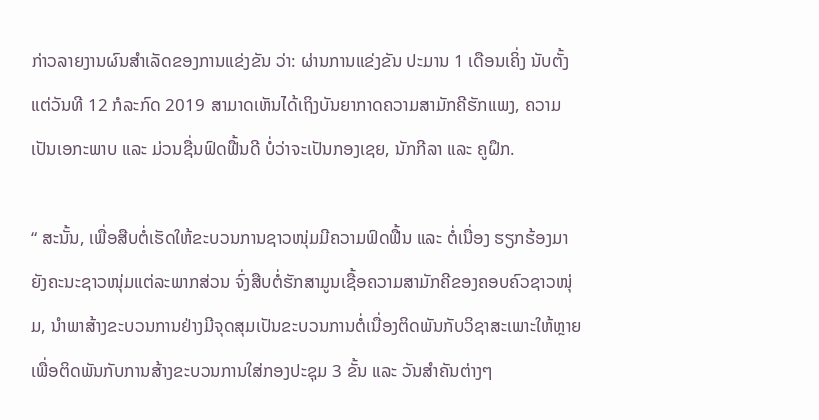ກ່າວລາຍງານຜົນສໍາເລັດຂອງການແຂ່ງຂັນ ວ່າ: ຜ່ານການແຂ່ງຂັນ ປະມານ 1 ເດືອນເຄິ່ງ ນັບຕັ້ງແຕ່ວັນທີ 12 ກໍລະກົດ 2019 ສາມາດເຫັນໄດ້ເຖິງບັນຍາກາດຄວາມສາມັກຄີຮັກແພງ, ຄວາມເປັນເອກະພາບ ແລະ ມ່ວນຊື່ນຟົດຟື້ນດີ ບໍ່ວ່າຈະເປັນກອງເຊຍ, ນັກກີລາ ແລະ ຄູຝຶກ.

“ ສະນັ້ນ, ເພື່ອສືບຕໍ່ເຮັດໃຫ້ຂະບວນການຊາວໜຸ່ມມີຄວາມຟົດຟື້ນ ແລະ ຕໍ່ເນື່ອງ ຮຽກຮ້ອງມາຍັງຄະນະຊາວໜຸ່ມແຕ່ລະພາກສ່ວນ ຈົ່ງສືບຕໍ່ຮັກສາມູນເຊື້ອຄວາມສາມັກຄີຂອງຄອບຄົວຊາວໜຸ່ມ, ນໍາພາສ້າງຂະບວນການຢ່າງມີຈຸດສຸມເປັນຂະບວນການຕໍ່ເນື່ອງຕິດພັນກັບວິຊາສະເພາະໃຫ້ຫຼາຍ ເພື່ອຕິດພັນກັບການສ້າງຂະບວນການໃສ່ກອງປະຊຸມ 3 ຂັ້ນ ແລະ ວັນສໍາຄັນຕ່າງໆ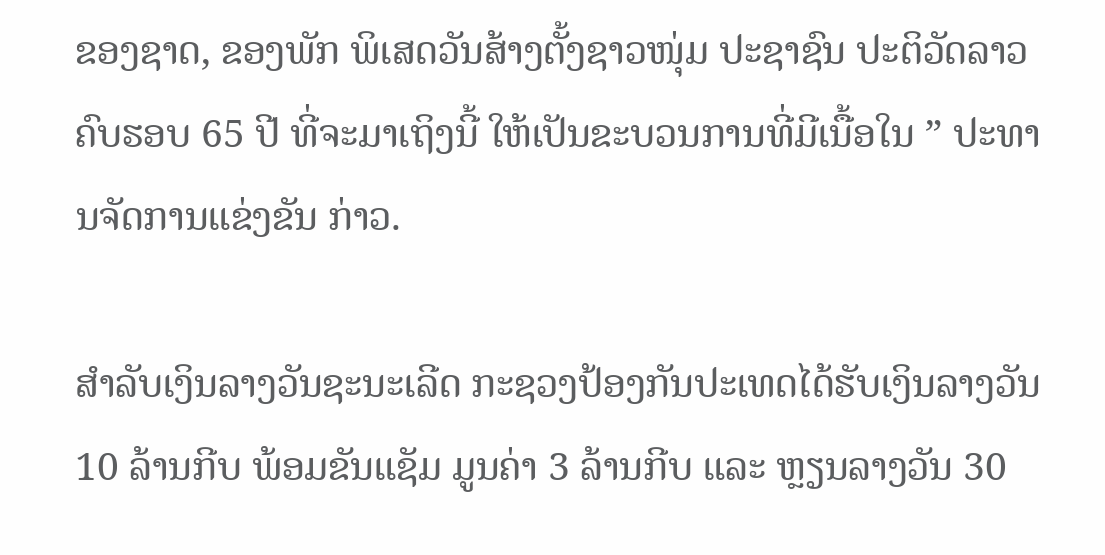ຂອງຊາດ, ຂອງພັກ ພິເສດວັນສ້າງຕັ້ງຊາວໜຸ່ມ ປະຊາຊົນ ປະຕິວັດລາວ ຄົບຮອບ 65 ປີ ທີ່ຈະມາເຖິງນີ້ ໃຫ້ເປັນຂະບວນການທີ່ມີເນື້ອໃນ ” ປະທານຈັດການແຂ່ງຂັນ ກ່າວ.

ສໍາລັບເງິນລາງວັນຊະນະເລີດ ກະຊວງປ້ອງກັນປະເທດໄດ້ຮັບເງິນລາງວັນ 10 ລ້ານກີບ ພ້ອມຂັນແຊັມ ມູນຄ່າ 3 ລ້ານກີບ ແລະ ຫຼຽນລາງວັນ 30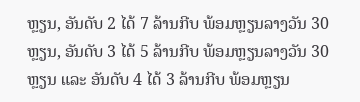ຫຼຽນ, ອັນດັບ 2 ໄດ້ 7 ລ້ານກີບ ພ້ອມຫຼຽນລາງວັນ 30 ຫຼຽນ, ອັນດັບ 3 ໄດ້ 5 ລ້ານກີບ ພ້ອມຫຼຽນລາງວັນ 30 ຫຼຽນ ແລະ ອັນດັບ 4 ໄດ້ 3 ລ້ານກີບ ພ້ອມຫຼຽນ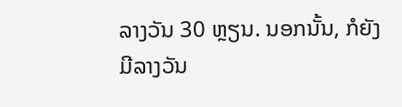ລາງວັນ 30 ຫຼຽນ. ນອກນັ້ນ, ກໍຍັງມີລາງວັນ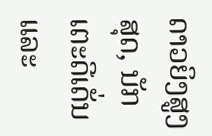ດາວຍິງສູງສຸດ, ນັກເຕະດີເດັ່ນ ແລະ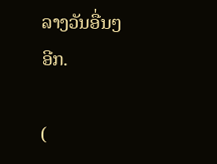ລາງວັນອື່ນໆອີກ.

(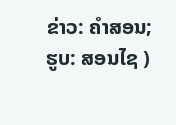ຂ່າວ: ຄໍາສອນ; ຮູບ: ສອນໄຊ )